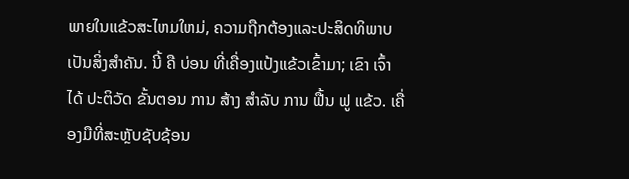ພາຍໃນແຂ້ວສະໄຫມໃຫມ່, ຄວາມຖືກຕ້ອງແລະປະສິດທິພາບເປັນສິ່ງສໍາຄັນ. ນີ້ ຄື ບ່ອນ ທີ່ເຄື່ອງແປ້ງແຂ້ວເຂົ້າມາ; ເຂົາ ເຈົ້າ ໄດ້ ປະຕິວັດ ຂັ້ນຕອນ ການ ສ້າງ ສໍາລັບ ການ ຟື້ນ ຟູ ແຂ້ວ. ເຄື່ອງມືທີ່ສະຫຼັບຊັບຊ້ອນ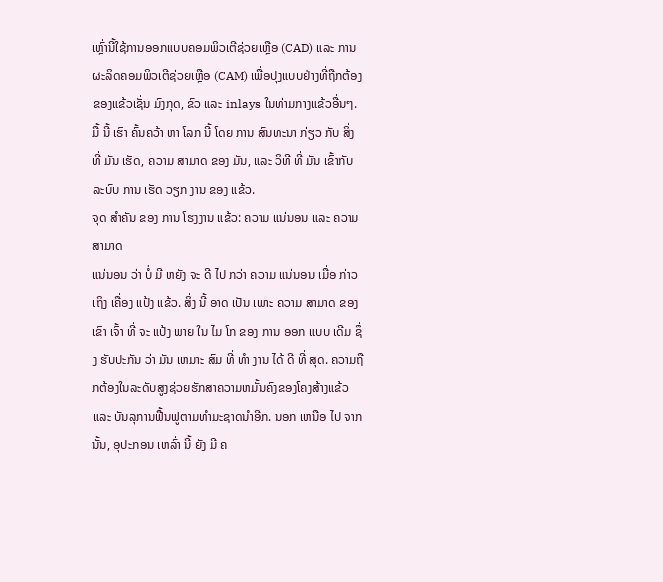ເຫຼົ່ານີ້ໃຊ້ການອອກແບບຄອມພິວເຕີຊ່ວຍເຫຼືອ (CAD) ແລະ ການຜະລິດຄອມພິວເຕີຊ່ວຍເຫຼືອ (CAM) ເພື່ອປຸງແບບຢ່າງທີ່ຖືກຕ້ອງຂອງແຂ້ວເຊັ່ນ ມົງກຸດ, ຂົວ ແລະ inlays ໃນທ່າມກາງແຂ້ວອື່ນໆ. ມື້ ນີ້ ເຮົາ ຄົ້ນຄວ້າ ຫາ ໂລກ ນີ້ ໂດຍ ການ ສົນທະນາ ກ່ຽວ ກັບ ສິ່ງ ທີ່ ມັນ ເຮັດ, ຄວາມ ສາມາດ ຂອງ ມັນ, ແລະ ວິທີ ທີ່ ມັນ ເຂົ້າກັບ ລະບົບ ການ ເຮັດ ວຽກ ງານ ຂອງ ແຂ້ວ.
ຈຸດ ສໍາຄັນ ຂອງ ການ ໂຮງງານ ແຂ້ວ: ຄວາມ ແນ່ນອນ ແລະ ຄວາມ ສາມາດ
ແນ່ນອນ ວ່າ ບໍ່ ມີ ຫຍັງ ຈະ ດີ ໄປ ກວ່າ ຄວາມ ແນ່ນອນ ເມື່ອ ກ່າວ ເຖິງ ເຄື່ອງ ແປ້ງ ແຂ້ວ. ສິ່ງ ນີ້ ອາດ ເປັນ ເພາະ ຄວາມ ສາມາດ ຂອງ ເຂົາ ເຈົ້າ ທີ່ ຈະ ແປ້ງ ພາຍ ໃນ ໄມ ໂກ ຂອງ ການ ອອກ ແບບ ເດີມ ຊຶ່ງ ຮັບປະກັນ ວ່າ ມັນ ເຫມາະ ສົມ ທີ່ ທໍາ ງານ ໄດ້ ດີ ທີ່ ສຸດ. ຄວາມຖືກຕ້ອງໃນລະດັບສູງຊ່ວຍຮັກສາຄວາມຫມັ້ນຄົງຂອງໂຄງສ້າງແຂ້ວ ແລະ ບັນລຸການຟື້ນຟູຕາມທໍາມະຊາດນໍາອີກ. ນອກ ເຫນືອ ໄປ ຈາກ ນັ້ນ, ອຸປະກອນ ເຫລົ່າ ນີ້ ຍັງ ມີ ຄ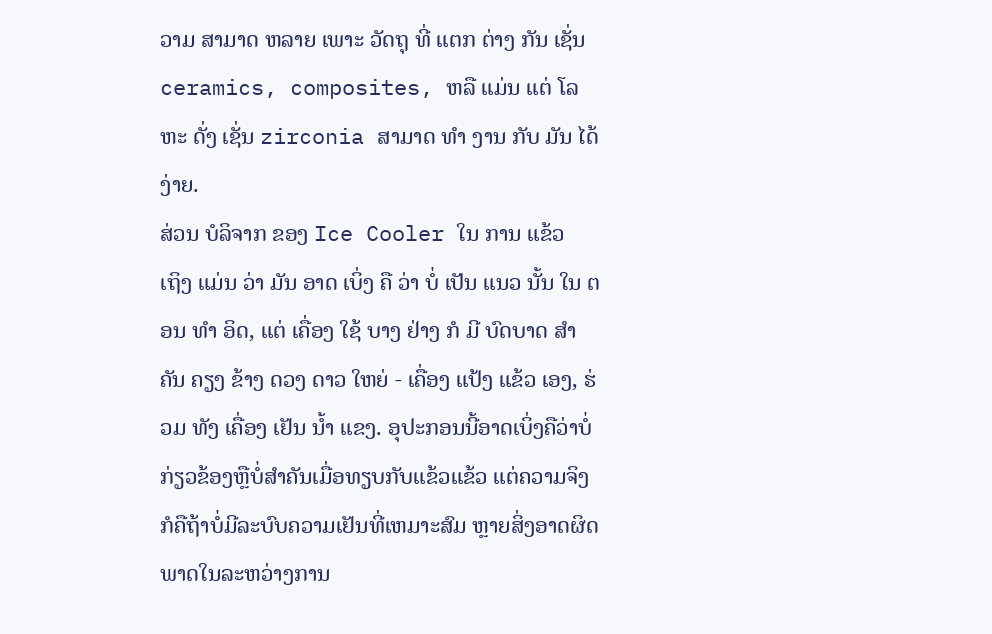ວາມ ສາມາດ ຫລາຍ ເພາະ ວັດຖຸ ທີ່ ແຕກ ຕ່າງ ກັນ ເຊັ່ນ ceramics, composites, ຫລື ແມ່ນ ແຕ່ ໂລຫະ ດັ່ງ ເຊັ່ນ zirconia ສາມາດ ທໍາ ງານ ກັບ ມັນ ໄດ້ ງ່າຍ.
ສ່ວນ ບໍລິຈາກ ຂອງ Ice Cooler ໃນ ການ ແຂ້ວ
ເຖິງ ແມ່ນ ວ່າ ມັນ ອາດ ເບິ່ງ ຄື ວ່າ ບໍ່ ເປັນ ແນວ ນັ້ນ ໃນ ຕອນ ທໍາ ອິດ, ແຕ່ ເຄື່ອງ ໃຊ້ ບາງ ຢ່າງ ກໍ ມີ ບົດບາດ ສໍາຄັນ ຄຽງ ຂ້າງ ດວງ ດາວ ໃຫຍ່ - ເຄື່ອງ ແປ້ງ ແຂ້ວ ເອງ, ຮ່ວມ ທັງ ເຄື່ອງ ເຢັນ ນ້ຳ ແຂງ. ອຸປະກອນນີ້ອາດເບິ່ງຄືວ່າບໍ່ກ່ຽວຂ້ອງຫຼືບໍ່ສໍາຄັນເມື່ອທຽບກັບແຂ້ວແຂ້ວ ແຕ່ຄວາມຈິງກໍຄືຖ້າບໍ່ມີລະບົບຄວາມເຢັນທີ່ເຫມາະສົມ ຫຼາຍສິ່ງອາດຜິດພາດໃນລະຫວ່າງການ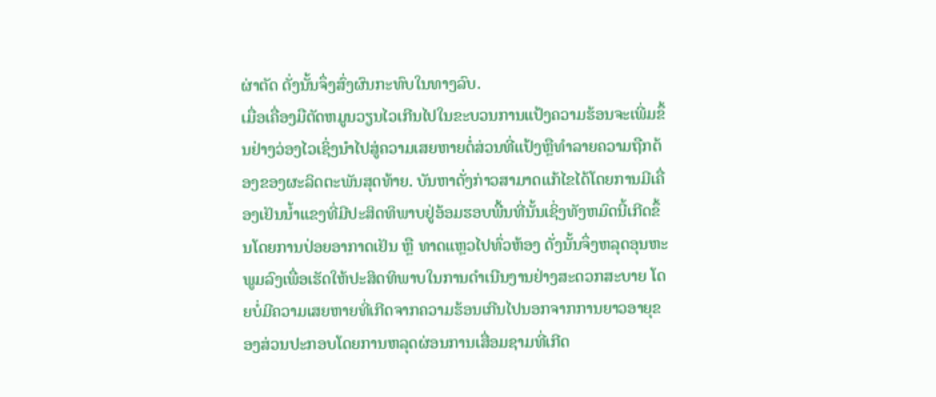ຜ່າຕັດ ດັ່ງນັ້ນຈຶ່ງສົ່ງຜົນກະທົບໃນທາງລົບ.
ເມື່ອເຄື່ອງມືຕັດຫມູນວຽນໄວເກີນໄປໃນຂະບວນການແປ້ງຄວາມຮ້ອນຈະເພີ່ມຂຶ້ນຢ່າງວ່ອງໄວເຊິ່ງນໍາໄປສູ່ຄວາມເສຍຫາຍຕໍ່ສ່ວນທີ່ແປ້ງຫຼືທໍາລາຍຄວາມຖືກຕ້ອງຂອງຜະລິດຕະພັນສຸດທ້າຍ. ບັນຫາດັ່ງກ່າວສາມາດແກ້ໄຂໄດ້ໂດຍການມີເຄື່ອງເຢັນນ້ຳແຂງທີ່ມີປະສິດທິພາບຢູ່ອ້ອມຮອບພື້ນທີ່ນັ້ນເຊິ່ງທັງຫມົດນີ້ເກີດຂຶ້ນໂດຍການປ່ອຍອາກາດເຢັນ ຫຼື ທາດແຫຼວໄປທົ່ວຫ້ອງ ດັ່ງນັ້ນຈຶ່ງຫລຸດອຸນຫະພູມລົງເພື່ອເຮັດໃຫ້ປະສິດທິພາບໃນການດໍາເນີນງານຢ່າງສະດວກສະບາຍ ໂດຍບໍ່ມີຄວາມເສຍຫາຍທີ່ເກີດຈາກຄວາມຮ້ອນເກີນໄປນອກຈາກການຍາວອາຍຸຂອງສ່ວນປະກອບໂດຍການຫລຸດຜ່ອນການເສື່ອມຊາມທີ່ເກີດ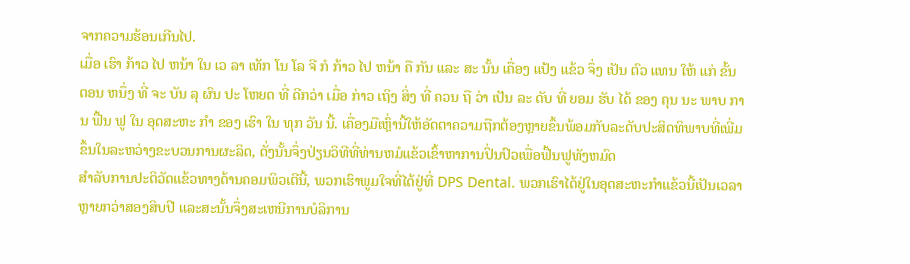ຈາກຄວາມຮ້ອນເກີນໄປ.
ເມື່ອ ເຮົາ ກ້າວ ໄປ ຫນ້າ ໃນ ເວ ລາ ເທັກ ໂນ ໂລ ຈີ ກໍ ກ້າວ ໄປ ຫນ້າ ຄື ກັນ ແລະ ສະ ນັ້ນ ເຄື່ອງ ແປ້ງ ແຂ້ວ ຈຶ່ງ ເປັນ ຕົວ ແທນ ໃຫ້ ແກ່ ຂັ້ນ ຕອນ ຫນຶ່ງ ທີ່ ຈະ ບັນ ລຸ ຜົນ ປະ ໂຫຍດ ທີ່ ດີກວ່າ ເມື່ອ ກ່າວ ເຖິງ ສິ່ງ ທີ່ ຄວນ ຖື ວ່າ ເປັນ ລະ ດັບ ທີ່ ຍອມ ຮັບ ໄດ້ ຂອງ ຄຸນ ນະ ພາບ ການ ຟື້ນ ຟູ ໃນ ອຸດສະຫະ ກໍາ ຂອງ ເຮົາ ໃນ ທຸກ ວັນ ນີ້. ເຄື່ອງມືເຫຼົ່ານີ້ໃຫ້ອັດຕາຄວາມຖືກຕ້ອງຫຼາຍຂຶ້ນພ້ອມກັບລະດັບປະສິດທິພາບທີ່ເພີ່ມຂຶ້ນໃນລະຫວ່າງຂະບວນການຜະລິດ, ດັ່ງນັ້ນຈຶ່ງປ່ຽນວິທີທີ່ທ່ານຫມໍແຂ້ວເຂົ້າຫາການປິ່ນປົວເພື່ອຟື້ນຟູທັງຫມົດ
ສໍາລັບການປະຕິວັດແຂ້ວທາງດ້ານຄອມພິວເຕີນີ້, ພວກເຮົາພູມໃຈທີ່ໄດ້ຢູ່ທີ່ DPS Dental. ພວກເຮົາໄດ້ຢູ່ໃນອຸດສະຫະກໍາແຂ້ວນີ້ເປັນເວລາຫຼາຍກວ່າສອງສິບປີ ແລະສະນັ້ນຈຶ່ງສະເຫນີການບໍລິການ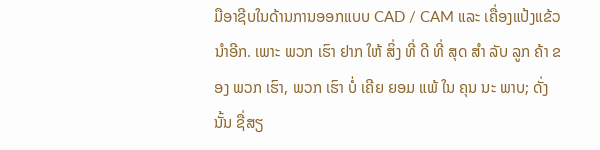ມືອາຊີບໃນດ້ານການອອກແບບ CAD / CAM ແລະ ເຄື່ອງແປ້ງແຂ້ວນໍາອີກ. ເພາະ ພວກ ເຮົາ ຢາກ ໃຫ້ ສິ່ງ ທີ່ ດີ ທີ່ ສຸດ ສໍາ ລັບ ລູກ ຄ້າ ຂອງ ພວກ ເຮົາ, ພວກ ເຮົາ ບໍ່ ເຄີຍ ຍອມ ແພ້ ໃນ ຄຸນ ນະ ພາບ; ດັ່ງນັ້ນ ຊື່ສຽ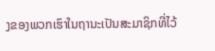ງຂອງພວກເຮົາໃນຖານະເປັນສະມາຊິກທີ່ໄວ້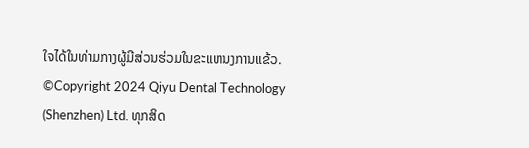ໃຈໄດ້ໃນທ່າມກາງຜູ້ມີສ່ວນຮ່ວມໃນຂະແຫນງການແຂ້ວ.
©Copyright 2024 Qiyu Dental Technology (Shenzhen) Ltd. ທຸກສິດ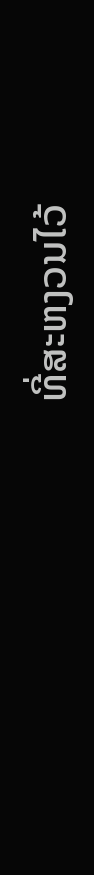ທີ່ສະຫງວນໄວ້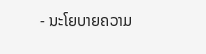- ນະໂຍບາຍຄວາມ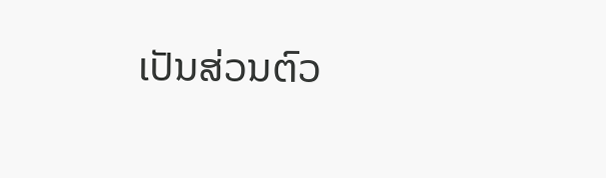ເປັນສ່ວນຕົວ